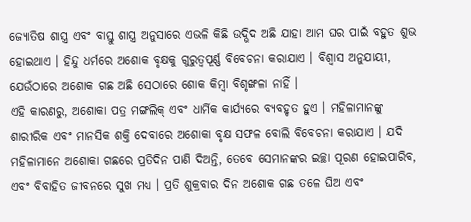ଜ୍ୟୋତିଷ ଶାସ୍ତ୍ର ଏବଂ ବାସ୍ତୁ ଶାସ୍ତ୍ର ଅନୁସାରେ ଏଭଳି କିଛି ଉଦ୍ଭିଦ ଅଛି ଯାହା ଆମ ଘର ପାଇଁ ବହୁତ ଶୁଭ ହୋଇଥାଏ । ହିନ୍ଦୁ ଧର୍ମରେ ଅଶୋକ ବୃକ୍ଷକୁ ଗୁରୁତ୍ୱପୂର୍ଣ୍ଣ ବିବେଚନା କରାଯାଏ । ବିଶ୍ୱାସ ଅନୁଯାୟୀ, ଯେଉଁଠାରେ ଅଶୋକ ଗଛ ଅଛି ସେଠାରେ ଶୋକ କିମ୍ବା ବିଶୃଙ୍ଖଳା ନାହିଁ ।
ଏହି କାରଣରୁ, ଅଶୋକା ପତ୍ର ମଙ୍ଗଲିକ୍ ଏବଂ ଧାର୍ମିକ କାର୍ଯ୍ୟରେ ବ୍ୟବହୃତ ହୁଏ । ମହିଳାମାନଙ୍କୁ ଶାରୀରିକ ଏବଂ ମାନସିକ ଶକ୍ତି ଦେବାରେ ଅଶୋକା ବୃକ୍ଷ ସଫଳ ବୋଲି ବିବେଚନା କରାଯାଏ । ଯଦି ମହିଳାମାନେ ଅଶୋକା ଗଛରେ ପ୍ରତିଦିନ ପାଣି ଦିଅନ୍ତି, ତେବେ ସେମାନଙ୍କର ଇଚ୍ଛା ପୂରଣ ହୋଇପାରିବ, ଏବଂ ବିବାହିତ ଜୀବନରେ ସୁଖ ମଧ୍ୟ । ପ୍ରତି ଶୁକ୍ରବାର ଦିନ ଅଶୋକ ଗଛ ତଳେ ଘିଅ ଏବଂ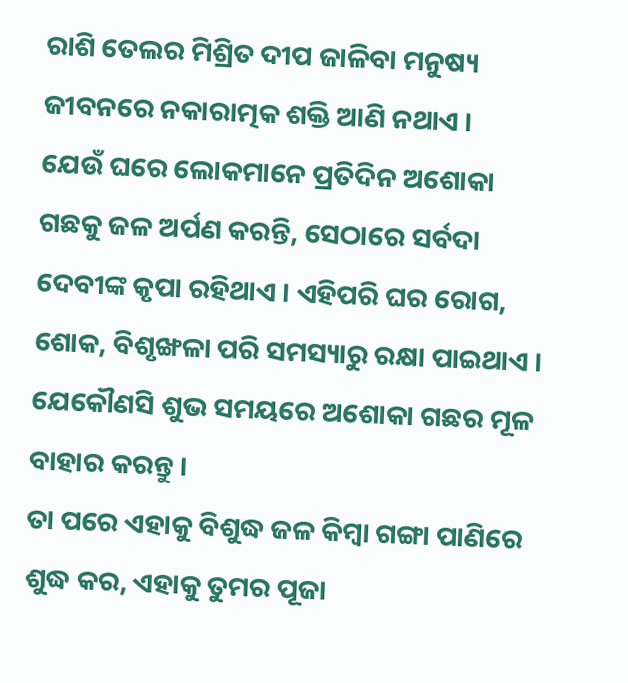ରାଶି ତେଲର ମିଶ୍ରିତ ଦୀପ ଜାଳିବା ମନୁଷ୍ୟ ଜୀବନରେ ନକାରାତ୍ମକ ଶକ୍ତି ଆଣି ନଥାଏ ।
ଯେଉଁ ଘରେ ଲୋକମାନେ ପ୍ରତିଦିନ ଅଶୋକା ଗଛକୁ ଜଳ ଅର୍ପଣ କରନ୍ତି, ସେଠାରେ ସର୍ବଦା ଦେବୀଙ୍କ କୃପା ରହିଥାଏ । ଏହିପରି ଘର ରୋଗ, ଶୋକ, ବିଶୃଙ୍ଖଳା ପରି ସମସ୍ୟାରୁ ରକ୍ଷା ପାଇଥାଏ । ଯେକୌଣସି ଶୁଭ ସମୟରେ ଅଶୋକା ଗଛର ମୂଳ ବାହାର କରନ୍ତୁ ।
ତା ପରେ ଏହାକୁ ବିଶୁଦ୍ଧ ଜଳ କିମ୍ବା ଗଙ୍ଗା ପାଣିରେ ଶୁଦ୍ଧ କର, ଏହାକୁ ତୁମର ପୂଜା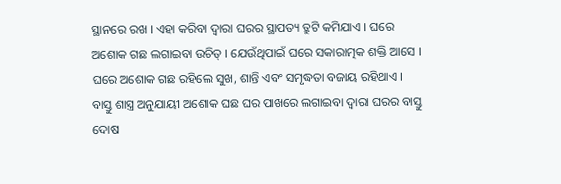ସ୍ଥାନରେ ରଖ । ଏହା କରିବା ଦ୍ୱାରା ଘରର ସ୍ଥାପତ୍ୟ ତ୍ରୁଟି କମିଯାଏ । ଘରେ ଅଶୋକ ଗଛ ଲଗାଇବା ଉଚିତ୍ । ଯେଉଁଥିପାଇଁ ଘରେ ସକାରାତ୍ମକ ଶକ୍ତି ଆସେ ।
ଘରେ ଅଶୋକ ଗଛ ରହିଲେ ସୁଖ, ଶାନ୍ତି ଏବଂ ସମୃଦ୍ଧତା ବଜାୟ ରହିଥାଏ । ବାସ୍ତୁ ଶାସ୍ତ୍ର ଅନୁଯାୟୀ ଅଶୋକ ଘଛ ଘର ପାଖରେ ଲଗାଇବା ଦ୍ୱାରା ଘରର ବାସ୍ତୁ ଦୋଷ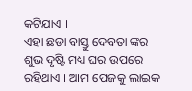କଟିଯାଏ ।
ଏହା ଛଡା ବାସ୍ତୁ ଦେବତା ଙ୍କର ଶୁଭ ଦୃଷ୍ଟି ମଧ୍ୟ ଘର ଉପରେ ରହିଥାଏ । ଆମ ପେଜକୁ ଲାଇକ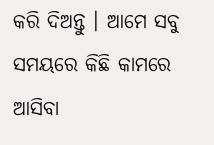କରି ଦିଅନ୍ତୁ । ଆମେ ସବୁ ସମୟରେ କିଛି କାମରେ ଆସିବା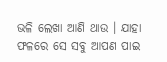ଭଳି ଲେଖା ଆଣି ଥାଉ । ଯାହା ଫଳରେ ସେ ସବୁ ଆପଣ ପାଇ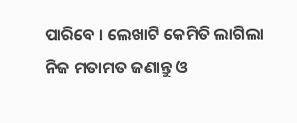ପାରିବେ । ଲେଖାଟି କେମିତି ଲାଗିଲା ନିଜ ମତାମତ ଜଣାନ୍ତୁ ଓ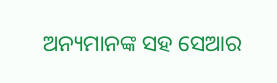ଅନ୍ୟମାନଙ୍କ ସହ ସେଆର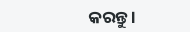କରନ୍ତୁ ।